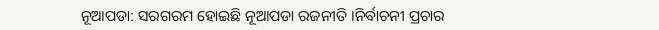ନୂଆପଡା: ସରଗରମ ହୋଇଛି ନୂଆପଡା ରଜନୀତି ।ନିର୍ବାଚନୀ ପ୍ରଚାର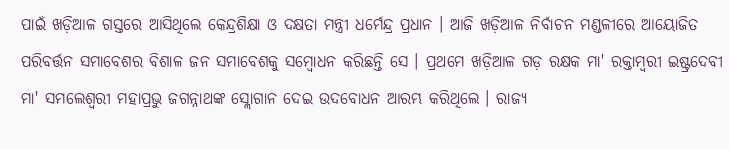ପାଇଁ ଖଡ଼ିଆଳ ଗସ୍ତରେ ଆସିଥିଲେ କେନ୍ଦ୍ରଶିକ୍ଷା ଓ ଦକ୍ଷତା ମନ୍ତ୍ରୀ ଧର୍ମେନ୍ଦ୍ର ପ୍ରଧାନ । ଆଜି ଖଡ଼ିଆଳ ନିର୍ବାଚନ ମଣ୍ଡଳୀରେ ଆୟୋଜିତ ପରିବର୍ତ୍ତନ ସମାବେଶର ବିଶାଳ ଜନ ସମାବେଶକୁ ସମ୍ବୋଧନ କରିଛନ୍ତି ସେ । ପ୍ରଥମେ ଖଡ଼ିଆଳ ଗଡ଼ ରକ୍ଷକ ମା' ରକ୍ତାମ୍ବରୀ ଇଷ୍ଟ୍ରଦେବୀ ମା' ସମଲେଶ୍ବରୀ ମହାପ୍ରଭୁ ଜଗନ୍ନାଥଙ୍କ ସ୍ଲୋଗାନ ଦେଇ ଉଦବୋଧନ ଆରମ୍ଭ କରିଥିଲେ । ରାଜ୍ୟ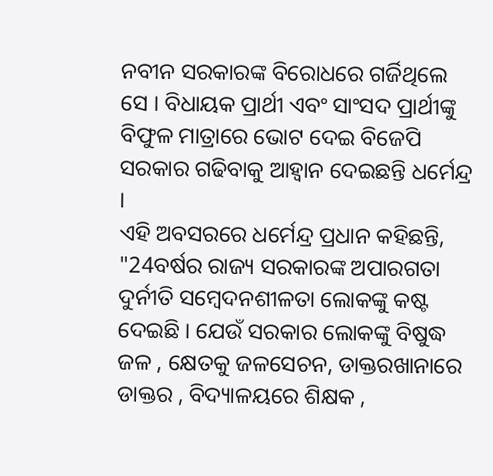ନବୀନ ସରକାରଙ୍କ ବିରୋଧରେ ଗର୍ଜିଥିଲେ ସେ । ବିଧାୟକ ପ୍ରାର୍ଥୀ ଏବଂ ସାଂସଦ ପ୍ରାର୍ଥୀଙ୍କୁ ବିଫୁଳ ମାତ୍ରାରେ ଭୋଟ ଦେଇ ବିଜେପି ସରକାର ଗଢିବାକୁ ଆହ୍ବାନ ଦେଇଛନ୍ତି ଧର୍ମେନ୍ଦ୍ର ।
ଏହି ଅବସରରେ ଧର୍ମେନ୍ଦ୍ର ପ୍ରଧାନ କହିଛନ୍ତି, "24ବର୍ଷର ରାଜ୍ୟ ସରକାରଙ୍କ ଅପାରଗତା ଦୁର୍ନୀତି ସମ୍ବେଦନଶୀଳତା ଲୋକଙ୍କୁ କଷ୍ଟ ଦେଇଛି । ଯେଉଁ ସରକାର ଲୋକଙ୍କୁ ବିଷୁଦ୍ଧ ଜଳ , କ୍ଷେତକୁ ଜଳସେଚନ, ଡାକ୍ତରଖାନାରେ ଡାକ୍ତର , ବିଦ୍ୟାଳୟରେ ଶିକ୍ଷକ ,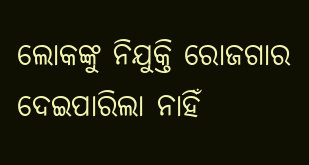ଲୋକଙ୍କୁ ନିଯୁକ୍ତି ରୋଜଗାର ଦେଇପାରିଲା ନାହିଁ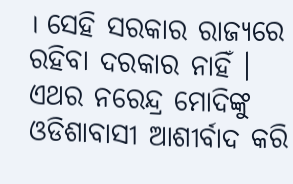। ସେହି ସରକାର ରାଜ୍ୟରେ ରହିବା ଦରକାର ନାହିଁ । ଏଥର ନରେନ୍ଦ୍ର ମୋଦିଙ୍କୁ ଓଡିଶାବାସୀ ଆଶୀର୍ବାଦ କରି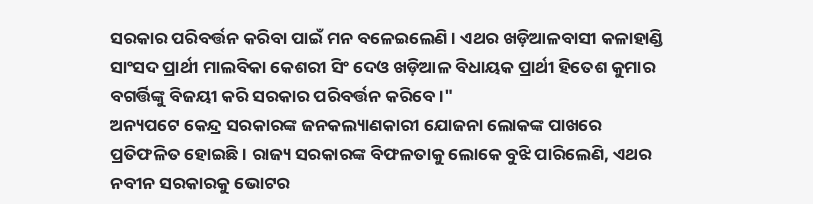ସରକାର ପରିବର୍ତ୍ତନ କରିବା ପାଇଁ ମନ ବଳେଇଲେଣି । ଏଥର ଖଡ଼ିଆଳବାସୀ କଳାହାଣ୍ଡି ସାଂସଦ ପ୍ରାର୍ଥୀ ମାଲବିକା କେଶରୀ ସିଂ ଦେଓ ଖଡ଼ିଆଳ ବିଧାୟକ ପ୍ରାର୍ଥୀ ହିତେଶ କୁମାର ବଗର୍ତ୍ତିଙ୍କୁ ବିଜୟୀ କରି ସରକାର ପରିବର୍ତ୍ତନ କରିବେ ।"
ଅନ୍ୟପଟେ କେନ୍ଦ୍ର ସରକାରଙ୍କ ଜନକଲ୍ୟାଣକାରୀ ଯୋଜନା ଲୋକଙ୍କ ପାଖରେ ପ୍ରତିଫଳିତ ହୋଇଛି । ରାଜ୍ୟ ସରକାରଙ୍କ ବିଫଳତାକୁ ଲୋକେ ବୁଝି ପାରିଲେଣି, ଏଥର ନବୀନ ସରକାରକୁ ଭୋଟର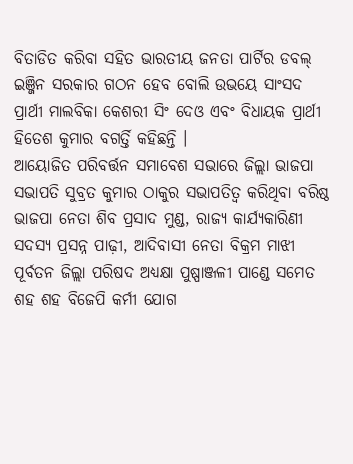ବିତାଡିତ କରିବା ସହିତ ଭାରତୀୟ ଜନତା ପାର୍ଟିର ଡବଲ୍ ଇଞ୍ଜିନ ସରକାର ଗଠନ ହେବ ବୋଲି ଉଭୟେ ସାଂସଦ ପ୍ରାର୍ଥୀ ମାଲବିକା କେଶରୀ ସିଂ ଦେଓ ଏବଂ ବିଧାୟକ ପ୍ରାର୍ଥୀ ହିତେଶ କୁମାର ବଗର୍ତ୍ତି କହିଛନ୍ତି ।
ଆୟୋଜିତ ପରିବର୍ତ୍ତନ ସମାବେଶ ସଭାରେ ଜିଲ୍ଲା ଭାଜପା ସଭାପତି ସୁବ୍ରତ କୁମାର ଠାକୁର ସଭାପତିତ୍ବ କରିଥିବା ବରିଷ୍ଠ ଭାଜପା ନେତା ଶିବ ପ୍ରସାଦ ମୁଣ୍ଡ, ରାଜ୍ୟ କାର୍ଯ୍ୟକାରିଣୀ ସଦସ୍ୟ ପ୍ରସନ୍ନ ପାଢ଼ୀ, ଆଦିବାସୀ ନେତା ବିକ୍ରମ ମାଝୀ ପୂର୍ବତନ ଜିଲ୍ଲା ପରିଷଦ ଅଧ୍ୟକ୍ଷା ପୁଷ୍ପାଞ୍ଜଳୀ ପାଣ୍ଡେ ସମେତ ଶହ ଶହ ବିଜେପି କର୍ମୀ ଯୋଗ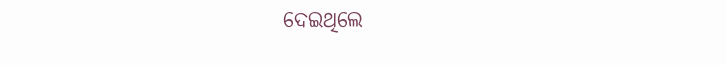ଦେଇଥିଲେ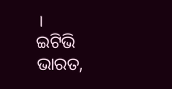।
ଇଟିଭି ଭାରତ,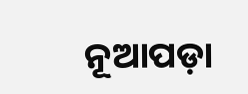ନୂଆପଡ଼ା